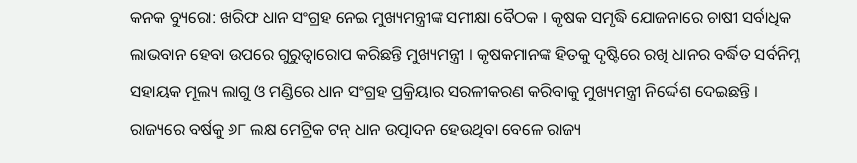କନକ ବ୍ୟୁରୋ: ଖରିଫ ଧାନ ସଂଗ୍ରହ ନେଇ ମୁଖ୍ୟମନ୍ତ୍ରୀଙ୍କ ସମୀକ୍ଷା ବୈଠକ । କୃଷକ ସମୃଦ୍ଧି ଯୋଜନାରେ ଚାଷୀ ସର୍ବାଧିକ ଲାଭବାନ ହେବା ଉପରେ ଗୁରୁତ୍ୱାରୋପ କରିଛନ୍ତି ମୁଖ୍ୟମନ୍ତ୍ରୀ । କୃଷକମାନଙ୍କ ହିତକୁ ଦୃଷ୍ଟିରେ ରଖି ଧାନର ବର୍ଦ୍ଧିତ ସର୍ବନିମ୍ନ ସହାୟକ ମୂଲ୍ୟ ଲାଗୁ ଓ ମଣ୍ଡିରେ ଧାନ ସଂଗ୍ରହ ପ୍ରକ୍ରିୟାର ସରଳୀକରଣ କରିବାକୁ ମୁଖ୍ୟମନ୍ତ୍ରୀ ନିର୍ଦ୍ଦେଶ ଦେଇଛନ୍ତି । ରାଜ୍ୟରେ ବର୍ଷକୁ ୬୮ ଲକ୍ଷ ମେଟ୍ରିକ ଟନ୍ ଧାନ ଉତ୍ପାଦନ ହେଉଥିବା ବେଳେ ରାଜ୍ୟ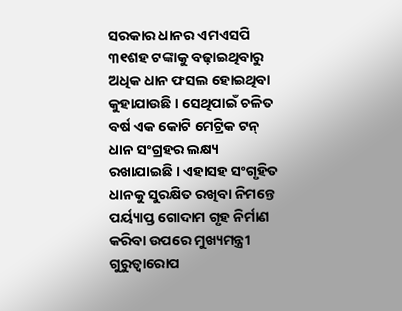ସରକାର ଧାନର ଏମଏସପି ୩୧ଶହ ଟଙ୍କାକୁ ବଢ଼ାଇଥିବାରୁ ଅଧିକ ଧାନ ଫସଲ ହୋଇଥିବା କୁହାଯାଉଛି । ସେଥିପାଇଁ ଚଳିତ ବର୍ଷ ଏକ କୋଟି ମେଟ୍ରିକ ଟନ୍ ଧାନ ସଂଗ୍ରହର ଲକ୍ଷ୍ୟ ରଖାଯାଇଛି । ଏହାସହ ସଂଗୃହିତ ଧାନକୁ ସୁରକ୍ଷିତ ରଖିବା ନିମନ୍ତେ ପର୍ୟ୍ୟାପ୍ତ ଗୋଦାମ ଗୃହ ନିର୍ମାଣ କରିବା ଉପରେ ମୁଖ୍ୟମନ୍ତ୍ରୀ ଗୁରୁତ୍ୱାରୋପ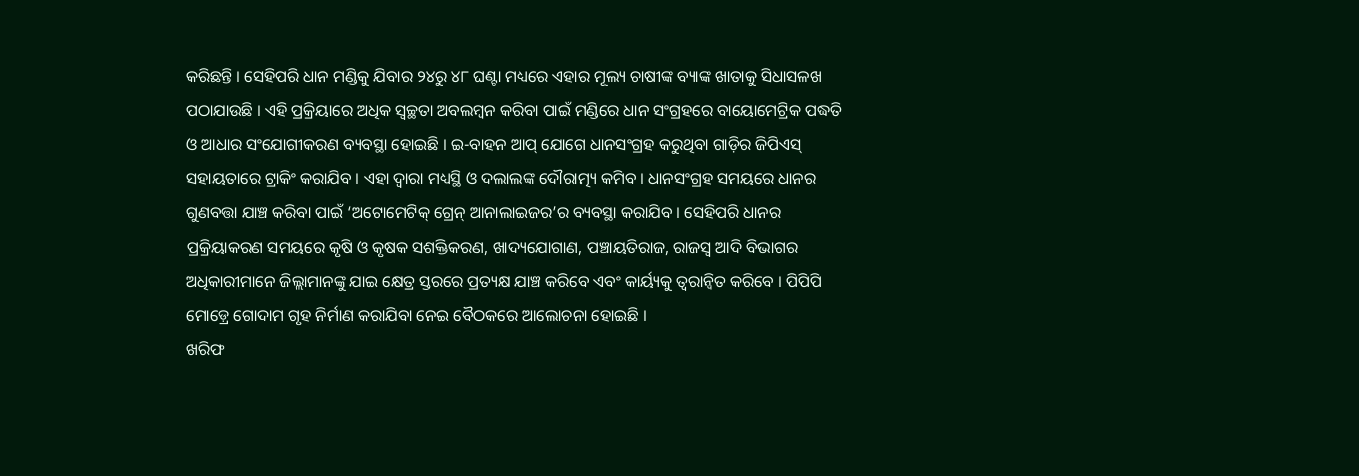କରିଛନ୍ତି । ସେହିପରି ଧାନ ମଣ୍ଡିକୁ ଯିବାର ୨୪ରୁ ୪୮ ଘଣ୍ଟା ମଧ୍ୟରେ ଏହାର ମୂଲ୍ୟ ଚାଷୀଙ୍କ ବ୍ୟାଙ୍କ ଖାତାକୁ ସିଧାସଳଖ ପଠାଯାଉଛି । ଏହି ପ୍ରକ୍ରିୟାରେ ଅଧିକ ସ୍ୱଚ୍ଛତା ଅବଲମ୍ବନ କରିବା ପାଇଁ ମଣ୍ଡିରେ ଧାନ ସଂଗ୍ରହରେ ବାୟୋମେଟ୍ରିକ ପଦ୍ଧତି ଓ ଆଧାର ସଂଯୋଗୀକରଣ ବ୍ୟବସ୍ଥା ହୋଇଛି । ଇ-ବାହନ ଆପ୍ ଯୋଗେ ଧାନସଂଗ୍ରହ କରୁଥିବା ଗାଡ଼ିର ଜିପିଏସ୍ ସହାୟତାରେ ଟ୍ରାକିଂ କରାଯିବ । ଏହା ଦ୍ୱାରା ମଧ୍ୟସ୍ଥି ଓ ଦଲାଲଙ୍କ ଦୌରାତ୍ମ୍ୟ କମିବ । ଧାନସଂଗ୍ରହ ସମୟରେ ଧାନର ଗୁଣବତ୍ତା ଯାଞ୍ଚ କରିବା ପାଇଁ ‘ଅଟୋମେଟିକ୍ ଗ୍ରେନ୍ ଆନାଲାଇଜର’ର ବ୍ୟବସ୍ଥା କରାଯିବ । ସେହିପରି ଧାନର ପ୍ରକ୍ରିୟାକରଣ ସମୟରେ କୃଷି ଓ କୃଷକ ସଶକ୍ତିକରଣ, ଖାଦ୍ୟଯୋଗାଣ, ପଞ୍ଚାୟତିରାଜ, ରାଜସ୍ୱ ଆଦି ବିଭାଗର ଅଧିକାରୀମାନେ ଜିଲ୍ଲାମାନଙ୍କୁ ଯାଇ କ୍ଷେତ୍ର ସ୍ତରରେ ପ୍ରତ୍ୟକ୍ଷ ଯାଞ୍ଚ କରିବେ ଏବଂ କାର୍ୟ୍ୟକୁ ତ୍ୱରାନ୍ୱିତ କରିବେ । ପିପିପି ମୋଡ଼୍ରେ ଗୋଦାମ ଗୃହ ନିର୍ମାଣ କରାଯିବା ନେଇ ବୈଠକରେ ଆଲୋଚନା ହୋଇଛି ।
ଖରିଫ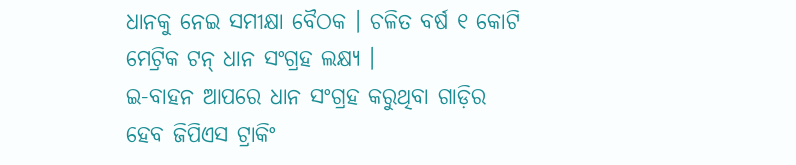ଧାନକୁ ନେଇ ସମୀକ୍ଷା ବୈଠକ । ଚଳିତ ବର୍ଷ ୧ କୋଟି ମେଟ୍ରିକ ଟନ୍ ଧାନ ସଂଗ୍ରହ ଲକ୍ଷ୍ୟ ।
ଇ-ବାହନ ଆପରେ ଧାନ ସଂଗ୍ରହ କରୁଥିବା ଗାଡ଼ିର ହେବ ଜିପିଏସ ଟ୍ରାକିଂ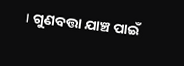। ଗୁଣବତ୍ତା ଯାଞ୍ଚ ପାଇଁ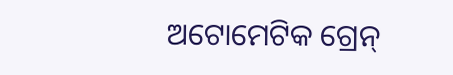ଅଟୋମେଟିକ ଗ୍ରେନ୍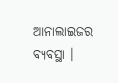ଆନାଲାଇଜର ବ୍ୟବସ୍ଥା ।